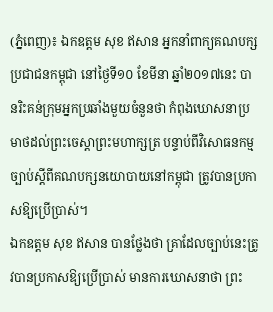(ភ្នំពេញ)៖ ឯកឧត្តម សុខ ឥសាន អ្នកនាំពាក្យគណបក្សប្រជាជនកម្ពុជា នៅថ្ងៃទី១០ ខែមីនា ឆ្នាំ២០១៧នេះ បានរិះគន់ក្រុមអ្នកប្រឆាំងមួយចំនួនថា កំពុងឃោសនាប្រមាថដល់ព្រះចេស្តាព្រះមហាក្សត្រ បន្ទាប់ពីវិសោធនកម្មច្បាប់ស្តីពីគណបក្សនយោបាយនៅកម្ពុជា ត្រូវបានប្រកាសឱ្យប្រើប្រាស់។
ឯកឧត្តម សុខ ឥសាន បានថ្លែងថា គ្រាដែលច្បាប់នេះត្រូវបានប្រកាសឱ្យប្រើប្រាស់ មានការឃោសនាថា ព្រះ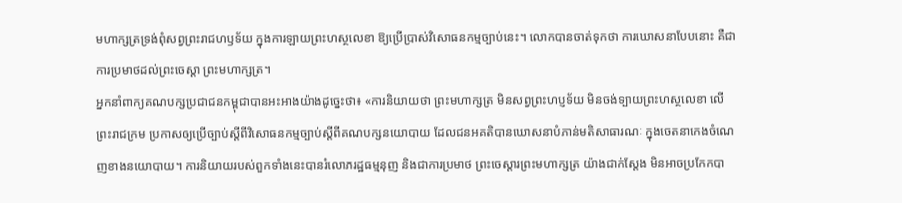មហាក្សត្រទ្រង់ពុំសព្វព្រះរាជហឫទ័យ ក្នុងការឡាយព្រះហស្ថលេខា ឱ្យប្រើប្រាស់វិសោធនកម្មច្បាប់នេះ។ លោកបានចាត់ទុកថា ការឃោសនាបែបនោះ គឺជាការប្រមាថដល់ព្រះចេស្តា ព្រះមហាក្សត្រ។
អ្នកនាំពាក្យគណបក្សប្រជាជនកម្ពុជាបានអះអាងយ៉ាងដូច្នេះថា៖ «ការនិយាយថា ព្រះមហាក្សត្រ មិនសព្វព្រះហប្ញទ័យ មិនចង់ទ្បាយព្រះហស្ថលេខា លើព្រះរាជក្រម ប្រកាសឲ្យប្រើច្បាប់ស្តីពីវិសោធនកម្មច្បាប់ស្តីពីគណបក្សនយោបាយ ដែលជនអគតិបានឃោសនាបំភាន់មតិសាធារណៈ ក្នុងចេតនាកេងចំណេញខាងនយោបាយ។ ការនិយាយរបស់ពួកទាំងនេះបានរំលោភរដ្ឋធម្មនុញ និងជាការប្រមាថ ព្រះចេស្តារព្រះមហាក្សត្រ យ៉ាងជាក់ស្តែង មិនអាចប្រកែកបា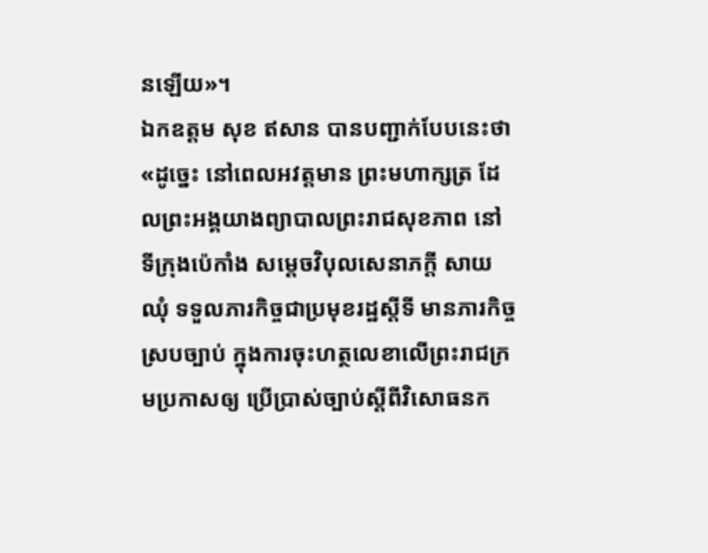នឡើយ»។
ឯកឧត្តម សុខ ឥសាន បានបញ្ជាក់បែបនេះថា «ដូច្នេះ នៅពេលអវត្តមាន ព្រះមហាក្សត្រ ដែលព្រះអង្គយាងព្យាបាលព្រះរាជសុខភាព នៅទីក្រុងប៉េកាំង សម្តេចវិបុលសេនាភក្តី សាយ ឈុំ ទទួលភារកិច្ចជាប្រមុខរដ្ឋស្តីទី មានភារកិច្ចស្របច្បាប់ ក្នុងការចុះហត្ថលេខាលើព្រះរាជក្រមប្រកាសឲ្យ ប្រើប្រាស់ច្បាប់ស្តីពីវិសោធនក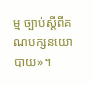ម្ម ច្បាប់ស្តីពីគណបក្សនយោបាយ»។